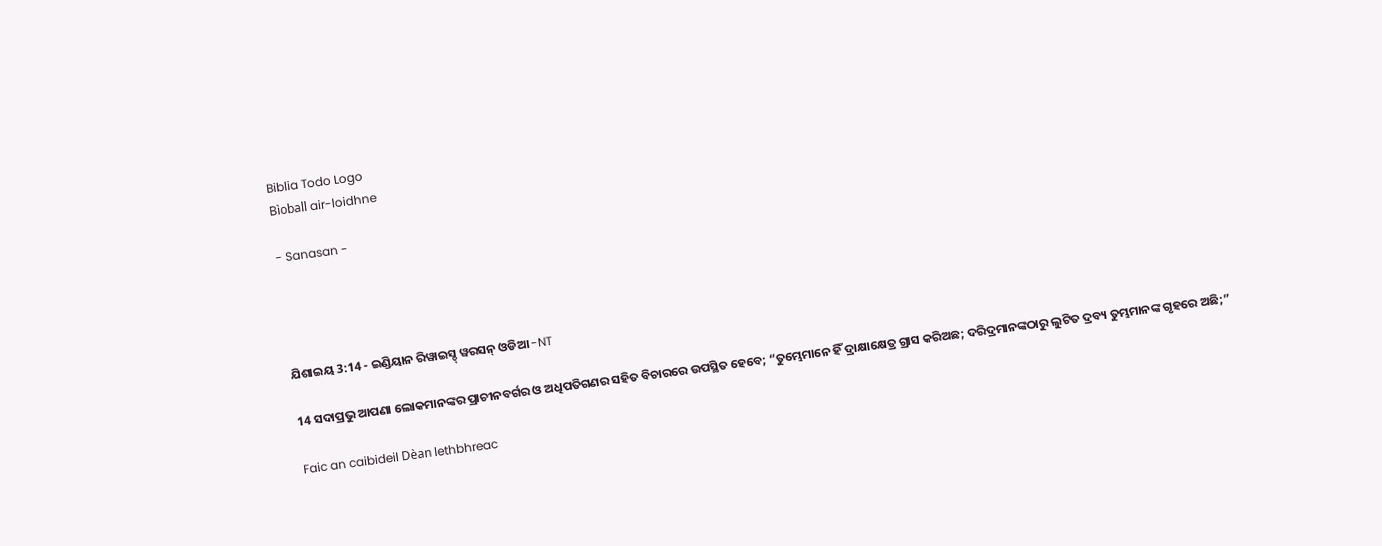Biblia Todo Logo
Bìoball air-loidhne

- Sanasan -




ଯିଶାଇୟ 3:14 - ଇଣ୍ଡିୟାନ ରିୱାଇସ୍ଡ୍ ୱରସନ୍ ଓଡିଆ -NT

14 ସଦାପ୍ରଭୁ ଆପଣା ଲୋକମାନଙ୍କର ପ୍ରାଚୀନବର୍ଗର ଓ ଅଧିପତିଗଣର ସହିତ ବିଚାରରେ ଉପସ୍ଥିତ ହେବେ; “ତୁମ୍ଭେମାନେ ହିଁ ଦ୍ରାକ୍ଷାକ୍ଷେତ୍ର ଗ୍ରାସ କରିଅଛ; ଦରିଦ୍ରମାନଙ୍କଠାରୁ ଲୁଟିତ ଦ୍ରବ୍ୟ ତୁମ୍ଭମାନଙ୍କ ଗୃହରେ ଅଛି;”

Faic an caibideil Dèan lethbhreac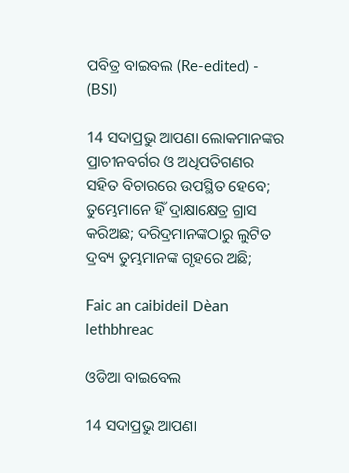ପବିତ୍ର ବାଇବଲ (Re-edited) - (BSI)

14 ସଦାପ୍ରଭୁ ଆପଣା ଲୋକମାନଙ୍କର ପ୍ରାଚୀନବର୍ଗର ଓ ଅଧିପତିଗଣର ସହିତ ବିଚାରରେ ଉପସ୍ଥିତ ହେବେ; ତୁମ୍ଭେମାନେ ହିଁ ଦ୍ରାକ୍ଷାକ୍ଷେତ୍ର ଗ୍ରାସ କରିଅଛ; ଦରିଦ୍ରମାନଙ୍କଠାରୁ ଲୁଟିତ ଦ୍ରବ୍ୟ ତୁମ୍ଭମାନଙ୍କ ଗୃହରେ ଅଛି;

Faic an caibideil Dèan lethbhreac

ଓଡିଆ ବାଇବେଲ

14 ସଦାପ୍ରଭୁ ଆପଣା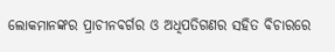ଲୋକମାନଙ୍କର ପ୍ରାଚୀନବର୍ଗର ଓ ଅଧିପତିଗଣର ସହିତ ବିଚାରରେ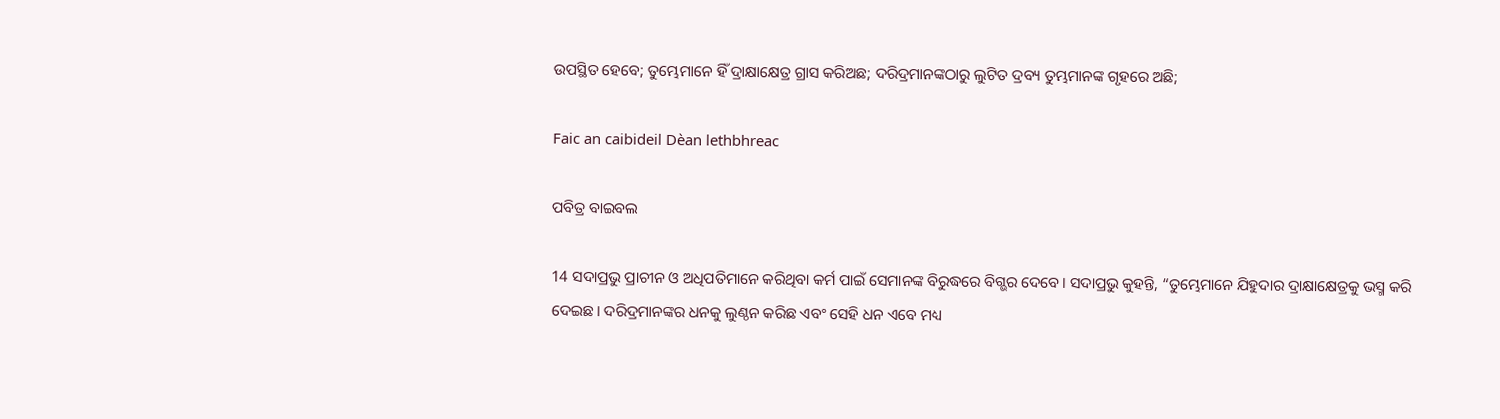ଉପସ୍ଥିତ ହେବେ; ତୁମ୍ଭେମାନେ ହିଁ ଦ୍ରାକ୍ଷାକ୍ଷେତ୍ର ଗ୍ରାସ କରିଅଛ; ଦରିଦ୍ରମାନଙ୍କଠାରୁ ଲୁଟିତ ଦ୍ରବ୍ୟ ତୁମ୍ଭମାନଙ୍କ ଗୃହରେ ଅଛି;

Faic an caibideil Dèan lethbhreac

ପବିତ୍ର ବାଇବଲ

14 ସଦାପ୍ରଭୁ ପ୍ରାଚୀନ ଓ ଅଧିପତିମାନେ କରିଥିବା କର୍ମ ପାଇଁ ସେମାନଙ୍କ ବିରୁଦ୍ଧରେ ବିଗ୍ଭର ଦେବେ। ସଦାପ୍ରଭୁ କୁହନ୍ତି, “ତୁମ୍ଭେମାନେ ଯିହୁଦାର ଦ୍ରାକ୍ଷାକ୍ଷେତ୍ରକୁ ଭସ୍ମ କରି ଦେଇଛ। ଦରିଦ୍ରମାନଙ୍କର ଧନକୁ ଲୁଣ୍ଠନ କରିଛ ଏବଂ ସେହି ଧନ ଏବେ ମଧ୍ୟ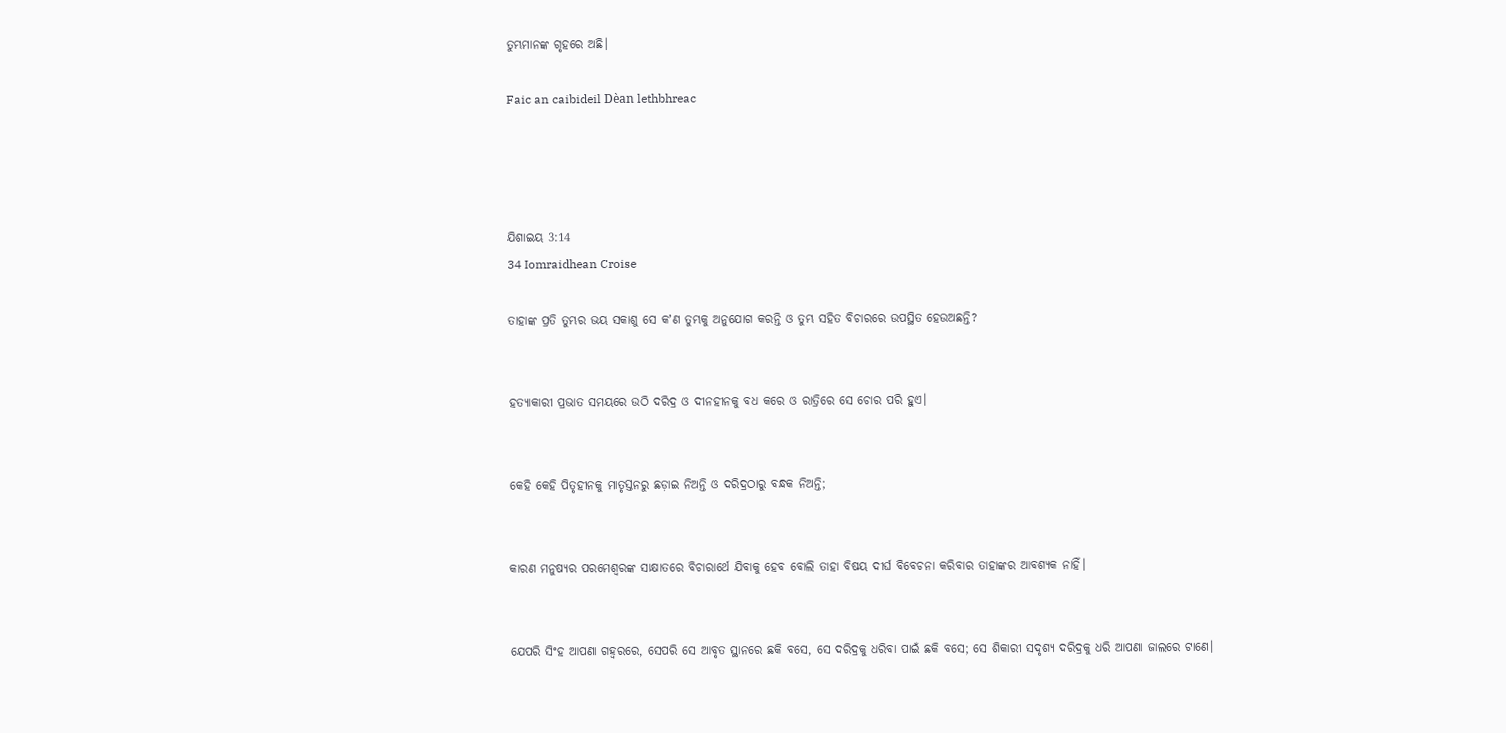ତୁମ୍ଭମାନଙ୍କ ଗୃହରେ ଅଛି।

Faic an caibideil Dèan lethbhreac




ଯିଶାଇୟ 3:14
34 Iomraidhean Croise

ତାହାଙ୍କ ପ୍ରତି ତୁମ୍ଭର ଭୟ ସକାଶୁ ସେ କʼଣ ତୁମ୍ଭକୁ ଅନୁଯୋଗ କରନ୍ତି ଓ ତୁମ୍ଭ ସହିତ ବିଚାରରେ ଉପସ୍ଥିତ ହେଉଅଛନ୍ତି?


ହତ୍ୟାକାରୀ ପ୍ରଭାତ ସମୟରେ ଉଠି ଦରିଦ୍ର ଓ ଦୀନହୀନକୁ ବଧ କରେ ଓ ରାତ୍ରିରେ ସେ ଚୋର ପରି ହୁଏ।


କେହି କେହି ପିତୃହୀନକୁ ମାତୃସ୍ତନରୁ ଛଡ଼ାଇ ନିଅନ୍ତି ଓ ଦରିଦ୍ରଠାରୁ ବନ୍ଧକ ନିଅନ୍ତି;


କାରଣ ମନୁଷ୍ୟର ପରମେଶ୍ୱରଙ୍କ ସାକ୍ଷାତରେ ବିଚାରାର୍ଥେ ଯିବାକୁ ହେବ ବୋଲି ତାହା ବିଷୟ ଦୀର୍ଘ ବିବେଚନା କରିବାର ତାହାଙ୍କର ଆବଶ୍ୟକ ନାହିଁ।


ଯେପରି ସିଂହ ଆପଣା ଗହ୍ୱରରେ, ସେପରି ସେ ଆବୃତ ସ୍ଥାନରେ ଛକି ବସେ, ସେ ଦରିଦ୍ରକୁ ଧରିବା ପାଇଁ ଛକି ବସେ; ସେ ଶିକାରୀ ସଦୃଶ୍ୟ ଦରିଦ୍ରକୁ ଧରି ଆପଣା ଜାଲରେ ଟାଣେ।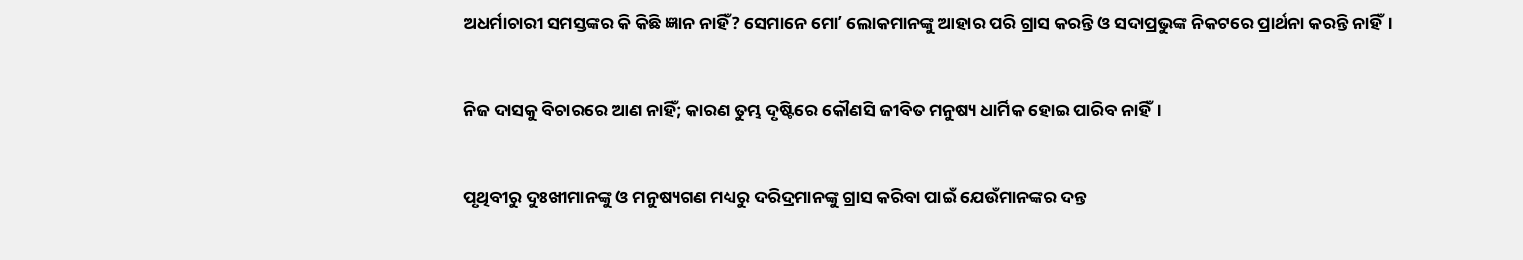ଅଧର୍ମାଚାରୀ ସମସ୍ତଙ୍କର କି କିଛି ଜ୍ଞାନ ନାହିଁ? ସେମାନେ ମୋʼ ଲୋକମାନଙ୍କୁ ଆହାର ପରି ଗ୍ରାସ କରନ୍ତି ଓ ସଦାପ୍ରଭୁଙ୍କ ନିକଟରେ ପ୍ରାର୍ଥନା କରନ୍ତି ନାହିଁ।


ନିଜ ଦାସକୁ ବିଚାରରେ ଆଣ ନାହିଁ; କାରଣ ତୁମ୍ଭ ଦୃଷ୍ଟିରେ କୌଣସି ଜୀବିତ ମନୁଷ୍ୟ ଧାର୍ମିକ ହୋଇ ପାରିବ ନାହିଁ।


ପୃଥିବୀରୁ ଦୁଃଖୀମାନଙ୍କୁ ଓ ମନୁଷ୍ୟଗଣ ମଧ୍ୟରୁ ଦରିଦ୍ରମାନଙ୍କୁ ଗ୍ରାସ କରିବା ପାଇଁ ଯେଉଁମାନଙ୍କର ଦନ୍ତ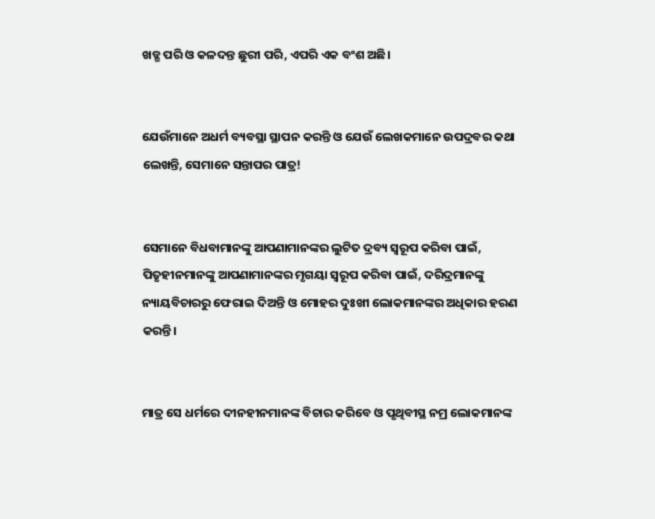ଖଡ୍ଗ ପରି ଓ କଳଦନ୍ତ ଛୁରୀ ପରି, ଏପରି ଏକ ବଂଶ ଅଛି।


ଯେଉଁମାନେ ଅଧର୍ମ ବ୍ୟବସ୍ଥା ସ୍ଥାପନ କରନ୍ତି ଓ ଯେଉଁ ଲେଖକମାନେ ଉପଦ୍ରବର କଥା ଲେଖନ୍ତି, ସେମାନେ ସନ୍ତାପର ପାତ୍ର!


ସେମାନେ ବିଧବାମାନଙ୍କୁ ଆପଣାମାନଙ୍କର ଲୁଟିତ ଦ୍ରବ୍ୟ ସ୍ୱରୂପ କରିବା ପାଇଁ, ପିତୃହୀନମାନଙ୍କୁ ଆପଣାମାନଙ୍କର ମୃଗୟା ସ୍ୱରୂପ କରିବା ପାଇଁ, ଦରିଦ୍ରମାନଙ୍କୁ ନ୍ୟାୟବିଚାରରୁ ଫେରାଇ ଦିଅନ୍ତି ଓ ମୋହର ଦୁଃଖୀ ଲୋକମାନଙ୍କର ଅଧିକାର ହରଣ କରନ୍ତି।


ମାତ୍ର ସେ ଧର୍ମରେ ଦୀନହୀନମାନଙ୍କ ବିଚାର କରିବେ ଓ ପୃଥିବୀସ୍ଥ ନମ୍ର ଲୋକମାନଙ୍କ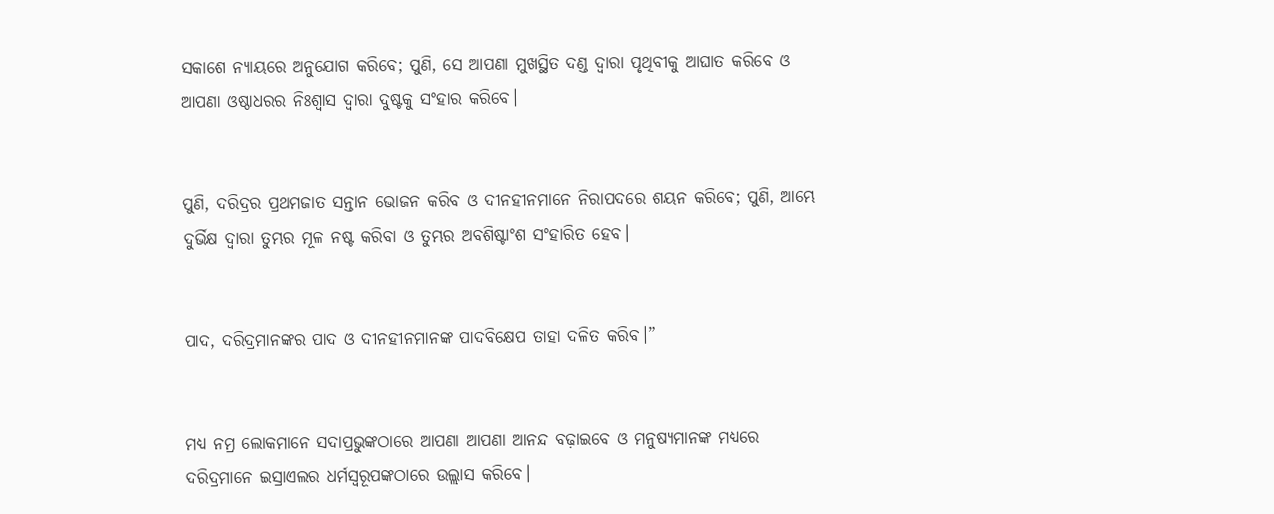ସକାଶେ ନ୍ୟାୟରେ ଅନୁଯୋଗ କରିବେ; ପୁଣି, ସେ ଆପଣା ମୁଖସ୍ଥିତ ଦଣ୍ଡ ଦ୍ୱାରା ପୃଥିବୀକୁ ଆଘାତ କରିବେ ଓ ଆପଣା ଓଷ୍ଠାଧରର ନିଃଶ୍ୱାସ ଦ୍ୱାରା ଦୁଷ୍ଟକୁ ସଂହାର କରିବେ।


ପୁଣି, ଦରିଦ୍ରର ପ୍ରଥମଜାତ ସନ୍ତାନ ଭୋଜନ କରିବ ଓ ଦୀନହୀନମାନେ ନିରାପଦରେ ଶୟନ କରିବେ; ପୁଣି, ଆମ୍ଭେ ଦୁର୍ଭିକ୍ଷ ଦ୍ୱାରା ତୁମ୍ଭର ମୂଳ ନଷ୍ଟ କରିବା ଓ ତୁମ୍ଭର ଅବଶିଷ୍ଟାଂଶ ସଂହାରିତ ହେବ।


ପାଦ, ଦରିଦ୍ରମାନଙ୍କର ପାଦ ଓ ଦୀନହୀନମାନଙ୍କ ପାଦବିକ୍ଷେପ ତାହା ଦଳିତ କରିବ।”


ମଧ୍ୟ ନମ୍ର ଲୋକମାନେ ସଦାପ୍ରଭୁଙ୍କଠାରେ ଆପଣା ଆପଣା ଆନନ୍ଦ ବଢ଼ାଇବେ ଓ ମନୁଷ୍ୟମାନଙ୍କ ମଧ୍ୟରେ ଦରିଦ୍ରମାନେ ଇସ୍ରାଏଲର ଧର୍ମସ୍ୱରୂପଙ୍କଠାରେ ଉଲ୍ଲାସ କରିବେ।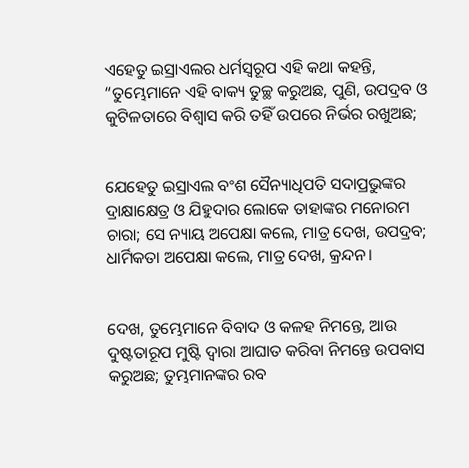ଏହେତୁ ଇସ୍ରାଏଲର ଧର୍ମସ୍ୱରୂପ ଏହି କଥା କହନ୍ତି, “ତୁମ୍ଭେମାନେ ଏହି ବାକ୍ୟ ତୁଚ୍ଛ କରୁଅଛ, ପୁଣି, ଉପଦ୍ରବ ଓ କୁଟିଳତାରେ ବିଶ୍ୱାସ କରି ତହିଁ ଉପରେ ନିର୍ଭର ରଖୁଅଛ;


ଯେହେତୁ ଇସ୍ରାଏଲ ବଂଶ ସୈନ୍ୟାଧିପତି ସଦାପ୍ରଭୁଙ୍କର ଦ୍ରାକ୍ଷାକ୍ଷେତ୍ର ଓ ଯିହୁଦାର ଲୋକେ ତାହାଙ୍କର ମନୋରମ ଚାରା; ସେ ନ୍ୟାୟ ଅପେକ୍ଷା କଲେ, ମାତ୍ର ଦେଖ, ଉପଦ୍ରବ; ଧାର୍ମିକତା ଅପେକ୍ଷା କଲେ, ମାତ୍ର ଦେଖ, କ୍ରନ୍ଦନ।


ଦେଖ, ତୁମ୍ଭେମାନେ ବିବାଦ ଓ କଳହ ନିମନ୍ତେ, ଆଉ ଦୁଷ୍ଟତାରୂପ ମୁଷ୍ଟି ଦ୍ୱାରା ଆଘାତ କରିବା ନିମନ୍ତେ ଉପବାସ କରୁଅଛ; ତୁମ୍ଭମାନଙ୍କର ରବ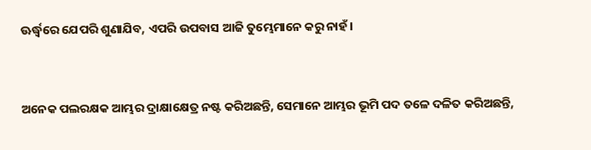ଊର୍ଦ୍ଧ୍ୱରେ ଯେପରି ଶୁଣାଯିବ, ଏପରି ଉପବାସ ଆଜି ତୁମ୍ଭେମାନେ କରୁ ନାହଁ।


ଅନେକ ପଲରକ୍ଷକ ଆମ୍ଭର ଦ୍ରାକ୍ଷାକ୍ଷେତ୍ର ନଷ୍ଟ କରିଅଛନ୍ତି, ସେମାନେ ଆମ୍ଭର ଭୂମି ପଦ ତଳେ ଦଳିତ କରିଅଛନ୍ତି,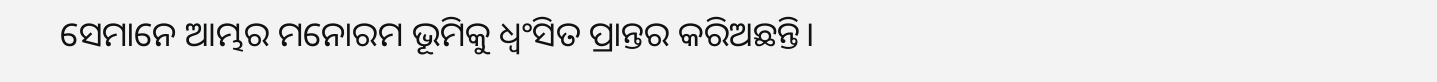ସେମାନେ ଆମ୍ଭର ମନୋରମ ଭୂମିକୁ ଧ୍ୱଂସିତ ପ୍ରାନ୍ତର କରିଅଛନ୍ତି।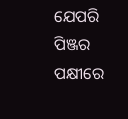ଯେପରି ପିଞ୍ଜର ପକ୍ଷୀରେ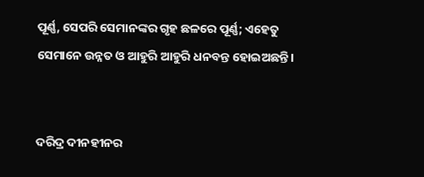ପୂର୍ଣ୍ଣ, ସେପରି ସେମାନଙ୍କର ଗୃହ ଛଳରେ ପୂର୍ଣ୍ଣ; ଏହେତୁ ସେମାନେ ଉନ୍ନତ ଓ ଆହୁରି ଆହୁରି ଧନବନ୍ତ ହୋଇଅଛନ୍ତି।


ଦରିଦ୍ର ଦୀନହୀନର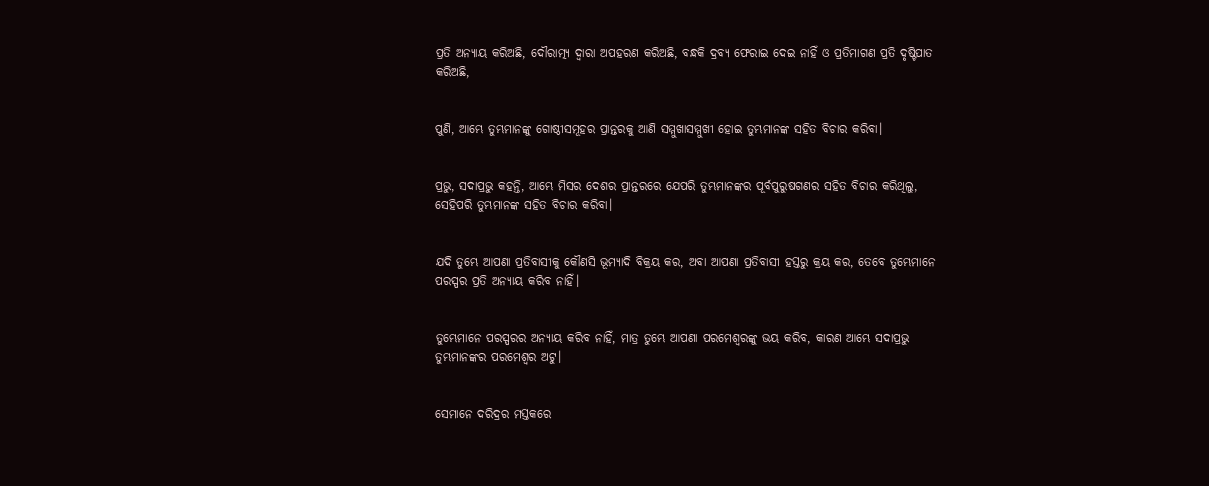ପ୍ରତି ଅନ୍ୟାୟ କରିଅଛି, ଦୌରାତ୍ମ୍ୟ ଦ୍ୱାରା ଅପହରଣ କରିଅଛି, ବନ୍ଧକି ଦ୍ରବ୍ୟ ଫେରାଇ ଦେଇ ନାହିଁ ଓ ପ୍ରତିମାଗଣ ପ୍ରତି ଦୃଷ୍ଟିପାତ କରିଅଛି,


ପୁଣି, ଆମ୍ଭେ ତୁମ୍ଭମାନଙ୍କୁ ଗୋଷ୍ଠୀସମୂହର ପ୍ରାନ୍ତରକୁ ଆଣି ସମ୍ମୁଖାସମ୍ମୁଖୀ ହୋଇ ତୁମ୍ଭମାନଙ୍କ ସହିତ ବିଚାର କରିବା।


ପ୍ରଭୁ, ସଦାପ୍ରଭୁ କହନ୍ତି, ଆମ୍ଭେ ମିସର ଦେଶର ପ୍ରାନ୍ତରରେ ଯେପରି ତୁମ୍ଭମାନଙ୍କର ପୂର୍ବପୁରୁଷଗଣର ସହିତ ବିଚାର କରିଥିଲୁ, ସେହିପରି ତୁମ୍ଭମାନଙ୍କ ସହିତ ବିଚାର କରିବା।


ଯଦି ତୁମ୍ଭେ ଆପଣା ପ୍ରତିବାସୀକୁ କୌଣସି ଭୂମ୍ୟାଦି ବିକ୍ରୟ କର, ଅବା ଆପଣା ପ୍ରତିବାସୀ ହସ୍ତରୁ କ୍ରୟ କର, ତେବେ ତୁମ୍ଭେମାନେ ପରସ୍ପର ପ୍ରତି ଅନ୍ୟାୟ କରିବ ନାହିଁ।


ତୁମ୍ଭେମାନେ ପରସ୍ପରର ଅନ୍ୟାୟ କରିବ ନାହିଁ, ମାତ୍ର ତୁମ୍ଭେ ଆପଣା ପରମେଶ୍ୱରଙ୍କୁ ଭୟ କରିବ, କାରଣ ଆମ୍ଭେ ସଦାପ୍ରଭୁ ତୁମ୍ଭମାନଙ୍କର ପରମେଶ୍ୱର ଅଟୁ।


ସେମାନେ ଦରିଦ୍ରର ମସ୍ତକରେ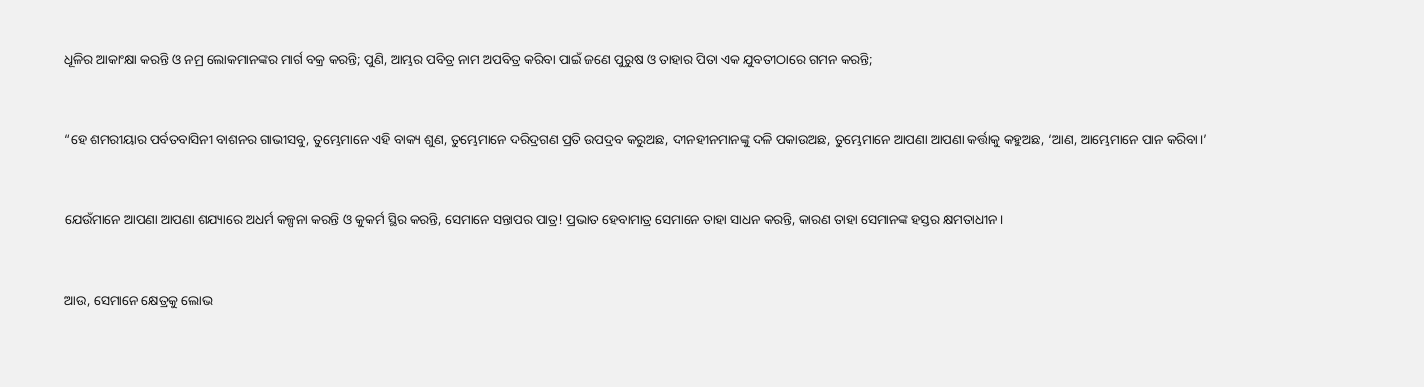ଧୂଳିର ଆକାଂକ୍ଷା କରନ୍ତି ଓ ନମ୍ର ଲୋକମାନଙ୍କର ମାର୍ଗ ବକ୍ର କରନ୍ତି; ପୁଣି, ଆମ୍ଭର ପବିତ୍ର ନାମ ଅପବିତ୍ର କରିବା ପାଇଁ ଜଣେ ପୁରୁଷ ଓ ତାହାର ପିତା ଏକ ଯୁବତୀଠାରେ ଗମନ କରନ୍ତି;


“ହେ ଶମରୀୟାର ପର୍ବତବାସିନୀ ବାଶନର ଗାଭୀସବୁ, ତୁମ୍ଭେମାନେ ଏହି ବାକ୍ୟ ଶୁଣ, ତୁମ୍ଭେମାନେ ଦରିଦ୍ରଗଣ ପ୍ରତି ଉପଦ୍ରବ କରୁଅଛ, ଦୀନହୀନମାନଙ୍କୁ ଦଳି ପକାଉଅଛ, ତୁମ୍ଭେମାନେ ଆପଣା ଆପଣା କର୍ତ୍ତାକୁ କହୁଅଛ, ‘ଆଣ, ଆମ୍ଭେମାନେ ପାନ କରିବା।’


ଯେଉଁମାନେ ଆପଣା ଆପଣା ଶଯ୍ୟାରେ ଅଧର୍ମ କଳ୍ପନା କରନ୍ତି ଓ କୁକର୍ମ ସ୍ଥିର କରନ୍ତି, ସେମାନେ ସନ୍ତାପର ପାତ୍ର! ପ୍ରଭାତ ହେବାମାତ୍ର ସେମାନେ ତାହା ସାଧନ କରନ୍ତି, କାରଣ ତାହା ସେମାନଙ୍କ ହସ୍ତର କ୍ଷମତାଧୀନ।


ଆଉ, ସେମାନେ କ୍ଷେତ୍ରକୁ ଲୋଭ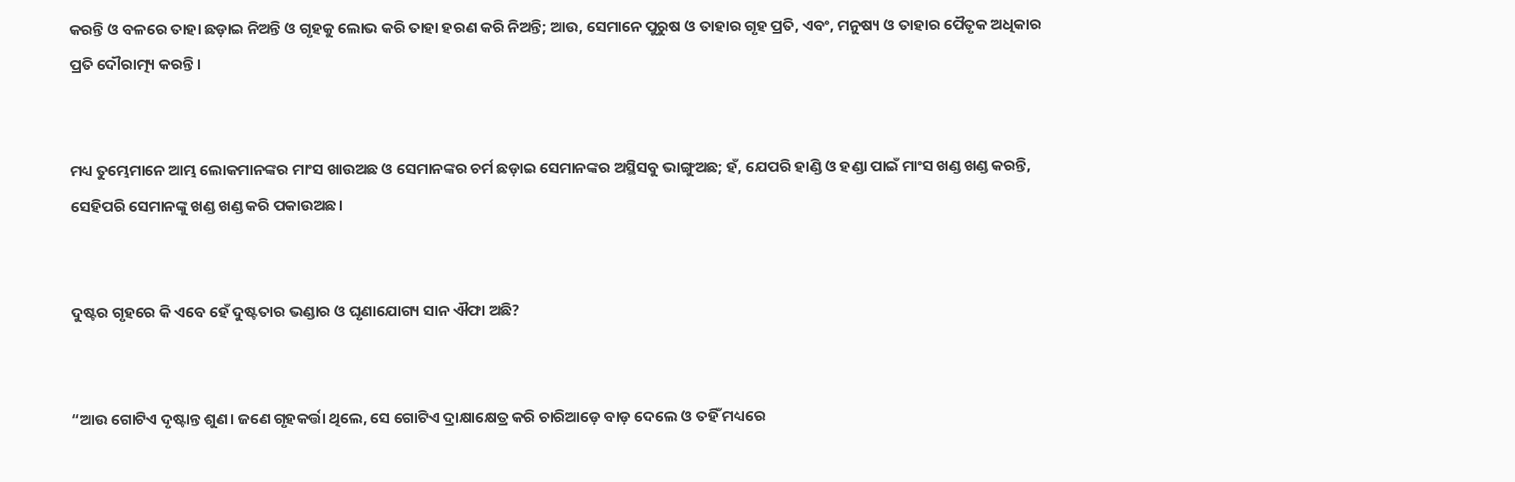କରନ୍ତି ଓ ବଳରେ ତାହା ଛଡ଼ାଇ ନିଅନ୍ତି ଓ ଗୃହକୁ ଲୋଭ କରି ତାହା ହରଣ କରି ନିଅନ୍ତି; ଆଉ, ସେମାନେ ପୁରୁଷ ଓ ତାହାର ଗୃହ ପ୍ରତି, ଏବଂ, ମନୁଷ୍ୟ ଓ ତାହାର ପୈତୃକ ଅଧିକାର ପ୍ରତି ଦୌରାତ୍ମ୍ୟ କରନ୍ତି।


ମଧ୍ୟ ତୁମ୍ଭେମାନେ ଆମ୍ଭ ଲୋକମାନଙ୍କର ମାଂସ ଖାଉଅଛ ଓ ସେମାନଙ୍କର ଚର୍ମ ଛଡ଼ାଇ ସେମାନଙ୍କର ଅସ୍ଥିସବୁ ଭାଙ୍ଗୁଅଛ; ହଁ, ଯେପରି ହାଣ୍ଡି ଓ ହଣ୍ଡା ପାଇଁ ମାଂସ ଖଣ୍ଡ ଖଣ୍ଡ କରନ୍ତି, ସେହିପରି ସେମାନଙ୍କୁ ଖଣ୍ଡ ଖଣ୍ଡ କରି ପକାଉଅଛ।


ଦୁଷ୍ଟର ଗୃହରେ କି ଏବେ ହେଁ ଦୁଷ୍ଟତାର ଭଣ୍ଡାର ଓ ଘୃଣାଯୋଗ୍ୟ ସାନ ଐଫା ଅଛି?


“ଆଉ ଗୋଟିଏ ଦୃଷ୍ଟାନ୍ତ ଶୁଣ। ଜଣେ ଗୃହକର୍ତ୍ତା ଥିଲେ, ସେ ଗୋଟିଏ ଦ୍ରାକ୍ଷାକ୍ଷେତ୍ର କରି ଚାରିଆଡ଼େ ବାଡ଼ ଦେଲେ ଓ ତହିଁ ମଧ୍ୟରେ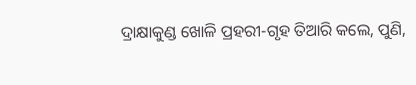ଦ୍ରାକ୍ଷାକୁଣ୍ଡ ଖୋଳି ପ୍ରହରୀ-ଗୃହ ତିଆରି କଲେ, ପୁଣି,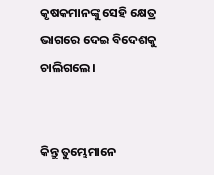କୃଷକମାନଙ୍କୁ ସେହି କ୍ଷେତ୍ର ଭାଗରେ ଦେଇ ବିଦେଶକୁ ଚାଲିଗଲେ।


କିନ୍ତୁ ତୁମ୍ଭେମାନେ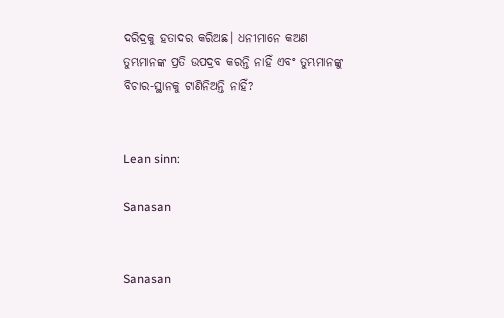ଦରିଦ୍ରକୁ ହତାଦର କରିଅଛ। ଧନୀମାନେ କଅଣ ତୁମ୍ଭମାନଙ୍କ ପ୍ରତି ଉପଦ୍ରବ କରନ୍ତି ନାହିଁ ଏବଂ ତୁମ୍ଭମାନଙ୍କୁ ବିଚାର-ସ୍ଥାନକୁ ଟାଣିନିଅନ୍ତି ନାହିଁ?


Lean sinn:

Sanasan


Sanasan